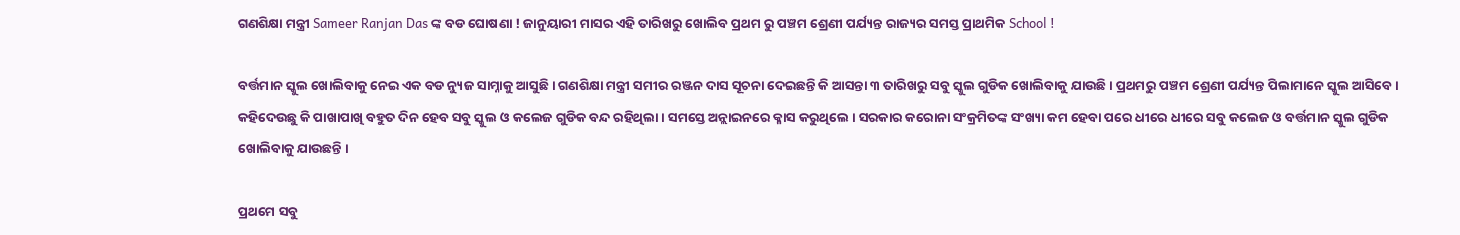ଗଣଶିକ୍ଷା ମନ୍ତ୍ରୀ Sameer Ranjan Das ଙ୍କ ବଡ ଘୋଷଣା ! ଜାନୁୟାରୀ ମାସର ଏହି ତାରିଖରୁ ଖୋଲିବ ପ୍ରଥମ ରୁ ପଞ୍ଚମ ଶ୍ରେଣୀ ପର୍ଯ୍ୟନ୍ତ ରାଜ୍ୟର ସମସ୍ତ ପ୍ରାଥମିକ School !

ବର୍ତ୍ତମାନ ସ୍କୁଲ ଖୋଲିବାକୁ ନେଇ ଏକ ବଡ ନ୍ୟୁଜ ସାମ୍ନାକୁ ଆସୁଛି । ଗଣଶିକ୍ଷା ମନ୍ତ୍ରୀ ସମୀର ରଞ୍ଜନ ଦାସ ସୂଚନା ଦେଇଛନ୍ତି କି ଆସନ୍ତା ୩ ତାରିଖରୁ ସବୁ ସ୍କୁଲ ଗୁଡିକ ଖୋଲିବାକୁ ଯାଉଛି । ପ୍ରଥମରୁ ପଞ୍ଚମ ଶ୍ରେଣୀ ପର୍ଯ୍ୟନ୍ତ ପିଲାମାନେ ସ୍କୁଲ ଆସିବେ । କହିଦେଉଛୁ କି ପାଖାପାଖି ବହୁତ ଦିନ ହେବ ସବୁ ସ୍କୁଲ ଓ କଲେଜ ଗୁଡିକ ବନ୍ଦ ରହିଥିଲା । ସମସ୍ତେ ଅନ୍ଲାଇନରେ କ୍ଳାସ କରୁଥିଲେ । ସରକାର କରୋନା ସଂକ୍ରମିତଙ୍କ ସଂଖ୍ୟା କମ ହେବା ପରେ ଧୀରେ ଧୀରେ ସବୁ କଲେଜ ଓ ବର୍ତ୍ତମାନ ସ୍କୁଲ ଗୁଡିକ ଖୋଲିବାକୁ ଯାଉଛନ୍ତି ।

ପ୍ରଥମେ ସବୁ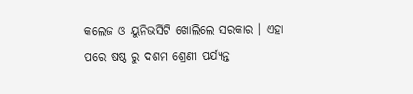କଲେଜ ଓ ୟୁନିଭର୍ସିଟି ଖୋଲିଲେ ସରକାର । ଏହା ପରେ ଷଷ୍ଠ ରୁ ଦଶମ ଶ୍ରେଣୀ ପର୍ଯ୍ୟନ୍ତ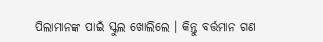ପିଲାମାନଙ୍କ ପାଇଁ ସ୍କୁଲ ଖୋଲିଲେ । କିନ୍ତୁ ବର୍ତ୍ତମାନ ଗଣ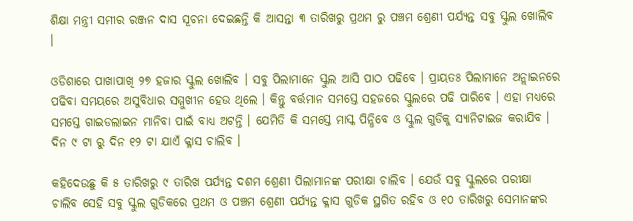ଶିକ୍ଷା ମନ୍ତ୍ରୀ ସମୀର ରଞ୍ଜନ ଦାସ ସୂଚନା ଦେଇଛନ୍ତି କି ଆସନ୍ତା ୩ ତାରିଖରୁ ପ୍ରଥମ ରୁ ପଞ୍ଚମ ଶ୍ରେଣୀ ପର୍ଯ୍ୟନ୍ତ ସବୁ ସ୍କୁଲ ଖୋଲିବ ।

ଓଡିଶାରେ ପାଖାପାଖି ୨୭ ହଜାର ସ୍କୁଲ ଖୋଲିବ । ସବୁ ପିଲାମାନେ ସ୍କୁଲ ଆସି ପାଠ ପଢିବେ । ପ୍ରାୟତଃ ପିଲାମାନେ ଅନ୍ଲାଇନରେ ପଢିବା ସମୟରେ ଅସୁବିଧାର ସମ୍ମୁଖୀନ ହେଉ ଥିଲେ । କିନ୍ତୁ ବର୍ତ୍ତମାନ ସମସ୍ତେ ସହଜରେ ସ୍କୁଲରେ ପଢି ପାରିବେ । ଏହା ମଧ୍ୟରେ ସମସ୍ତେ ଗାଇଡଲାଇନ ମାନିବା ପାଇଁ ବାଧ୍ୟ ଅଟନ୍ତି । ଯେମିତି କି ସମସ୍ତେ ମାସ୍କ ପିନ୍ଧିବେ ଓ ସ୍କୁଲ ଗୁଡିକୁ ସ୍ୟାନିଟାଇଜ କରାଯିବ । ଦିନ ୯ ଟା ରୁ ଦିନ ୧୨ ଟା ଯାଏଁ କ୍ଳାସ ଚାଲିବ ।

କହିଦେଉଛୁ କି ୫ ତାରିଖରୁ ୯ ତାରିଖ ପର୍ଯ୍ୟନ୍ତ ଦଶମ ଶ୍ରେଣୀ ପିଲାମାନଙ୍କ ପରୀକ୍ଷା ଚାଲିବ । ଯେଉଁ ସବୁ ସ୍କୁଲରେ ପରୀକ୍ଷା ଚାଲିବ ସେହି ସବୁ ସ୍କୁଲ ଗୁଡିକରେ ପ୍ରଥମ ଓ ପଞ୍ଚମ ଶ୍ରେଣୀ ପର୍ଯ୍ୟନ୍ତ କ୍ଳାସ ଗୁଡିକ ସ୍ଥଗିତ ରହିବ ଓ ୧୦ ତାରିଖରୁ ସେମାନଙ୍କର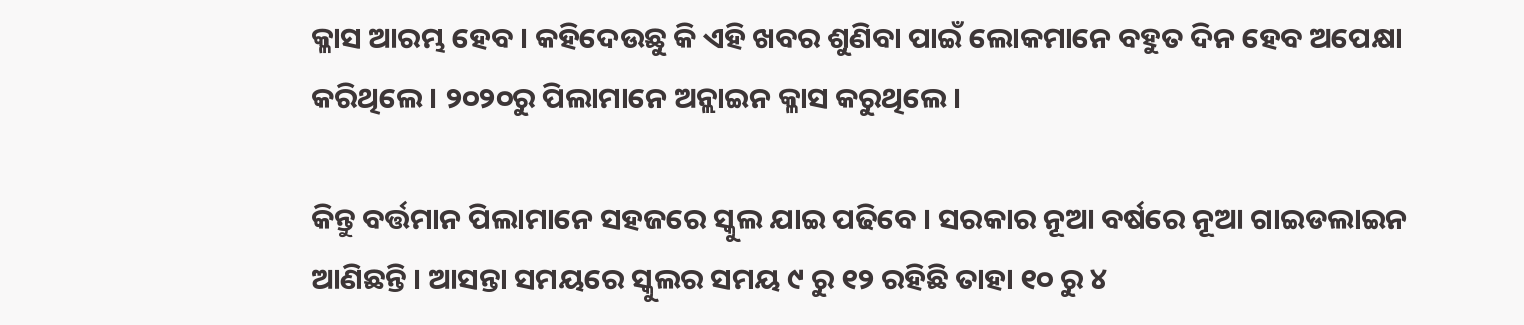କ୍ଳାସ ଆରମ୍ଭ ହେବ । କହିଦେଉଛୁ କି ଏହି ଖବର ଶୁଣିବା ପାଇଁ ଲୋକମାନେ ବହୁତ ଦିନ ହେବ ଅପେକ୍ଷା କରିଥିଲେ । ୨୦୨୦ରୁ ପିଲାମାନେ ଅନ୍ଲାଇନ କ୍ଳାସ କରୁଥିଲେ ।

କିନ୍ତୁ ବର୍ତ୍ତମାନ ପିଲାମାନେ ସହଜରେ ସ୍କୁଲ ଯାଇ ପଢିବେ । ସରକାର ନୂଆ ବର୍ଷରେ ନୂଆ ଗାଇଡଲାଇନ ଆଣିଛନ୍ତି । ଆସନ୍ତା ସମୟରେ ସ୍କୁଲର ସମୟ ୯ ରୁ ୧୨ ରହିଛି ତାହା ୧୦ ରୁ ୪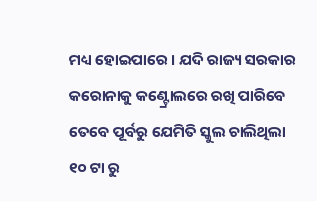ମଧ୍ୟ ହୋଇପାରେ । ଯଦି ରାଜ୍ୟ ସରକାର କରୋନାକୁ କଣ୍ଟ୍ରୋଲରେ ରଖି ପାରିବେ ତେବେ ପୂର୍ବରୁ ଯେମିତି ସ୍କୁଲ ଚାଲିଥିଲା ୧୦ ଟା ରୁ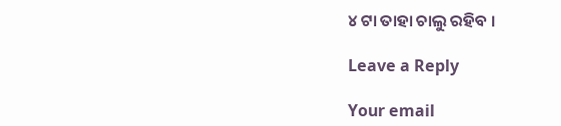୪ ଟା ତାହା ଚାଲୁ ରହିବ ।

Leave a Reply

Your email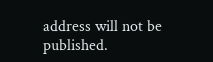address will not be published.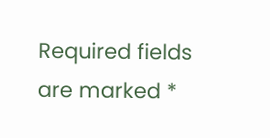Required fields are marked *